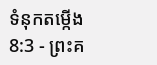ទំនុកតម្កើង 8:3 - ព្រះគ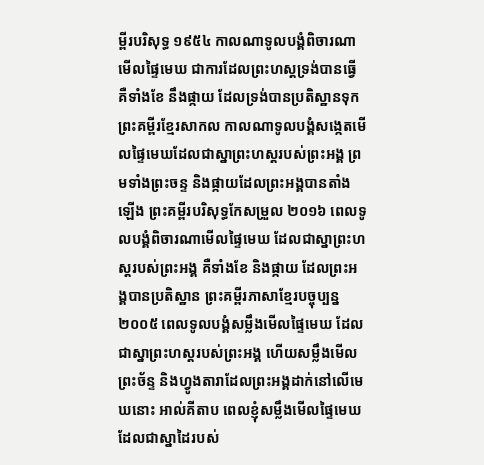ម្ពីរបរិសុទ្ធ ១៩៥៤ កាលណាទូលបង្គំពិចារណាមើលផ្ទៃមេឃ ជាការដែលព្រះហស្តទ្រង់បានធ្វើ គឺទាំងខែ នឹងផ្កាយ ដែលទ្រង់បានប្រតិស្ឋានទុក ព្រះគម្ពីរខ្មែរសាកល កាលណាទូលបង្គំសង្កេតមើលផ្ទៃមេឃដែលជាស្នាព្រះហស្តរបស់ព្រះអង្គ ព្រមទាំងព្រះចន្ទ និងផ្កាយដែលព្រះអង្គបានតាំងឡើង ព្រះគម្ពីរបរិសុទ្ធកែសម្រួល ២០១៦ ពេលទូលបង្គំពិចារណាមើលផ្ទៃមេឃ ដែលជាស្នាព្រះហស្តរបស់ព្រះអង្គ គឺទាំងខែ និងផ្កាយ ដែលព្រះអង្គបានប្រតិស្ឋាន ព្រះគម្ពីរភាសាខ្មែរបច្ចុប្បន្ន ២០០៥ ពេលទូលបង្គំសម្លឹងមើលផ្ទៃមេឃ ដែលជាស្នាព្រះហស្ដរបស់ព្រះអង្គ ហើយសម្លឹងមើលព្រះច័ន្ទ និងហ្វូងតារាដែលព្រះអង្គដាក់នៅលើមេឃនោះ អាល់គីតាប ពេលខ្ញុំសម្លឹងមើលផ្ទៃមេឃ ដែលជាស្នាដៃរបស់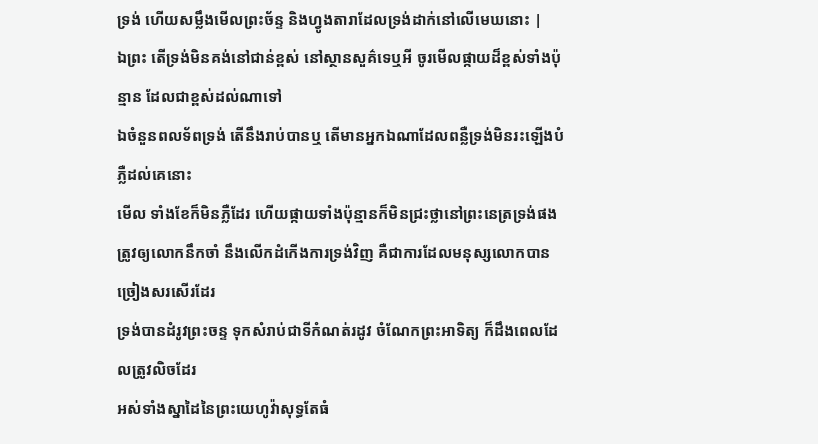ទ្រង់ ហើយសម្លឹងមើលព្រះច័ន្ទ និងហ្វូងតារាដែលទ្រង់ដាក់នៅលើមេឃនោះ |
ឯព្រះ តើទ្រង់មិនគង់នៅជាន់ខ្ពស់ នៅស្ថានសួគ៌ទេឬអី ចូរមើលផ្កាយដ៏ខ្ពស់ទាំងប៉ុន្មាន ដែលជាខ្ពស់ដល់ណាទៅ
ឯចំនួនពលទ័ពទ្រង់ តើនឹងរាប់បានឬ តើមានអ្នកឯណាដែលពន្លឺទ្រង់មិនរះឡើងបំភ្លឺដល់គេនោះ
មើល ទាំងខែក៏មិនភ្លឺដែរ ហើយផ្កាយទាំងប៉ុន្មានក៏មិនជ្រះថ្លានៅព្រះនេត្រទ្រង់ផង
ត្រូវឲ្យលោកនឹកចាំ នឹងលើកដំកើងការទ្រង់វិញ គឺជាការដែលមនុស្សលោកបានច្រៀងសរសើរដែរ
ទ្រង់បានដំរូវព្រះចន្ទ ទុកសំរាប់ជាទីកំណត់រដូវ ចំណែកព្រះអាទិត្យ ក៏ដឹងពេលដែលត្រូវលិចដែរ
អស់ទាំងស្នាដៃនៃព្រះយេហូវ៉ាសុទ្ធតែធំ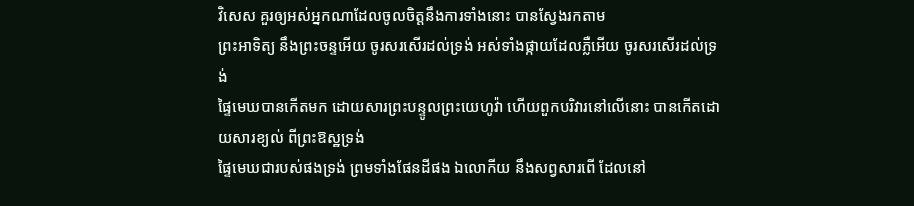វិសេស គួរឲ្យអស់អ្នកណាដែលចូលចិត្តនឹងការទាំងនោះ បានស្វែងរកតាម
ព្រះអាទិត្យ នឹងព្រះចន្ទអើយ ចូរសរសើរដល់ទ្រង់ អស់ទាំងផ្កាយដែលភ្លឺអើយ ចូរសរសើរដល់ទ្រង់
ផ្ទៃមេឃបានកើតមក ដោយសារព្រះបន្ទូលព្រះយេហូវ៉ា ហើយពួកបរិវារនៅលើនោះ បានកើតដោយសារខ្យល់ ពីព្រះឱស្ឋទ្រង់
ផ្ទៃមេឃជារបស់ផងទ្រង់ ព្រមទាំងផែនដីផង ឯលោកីយ នឹងសព្វសារពើ ដែលនៅ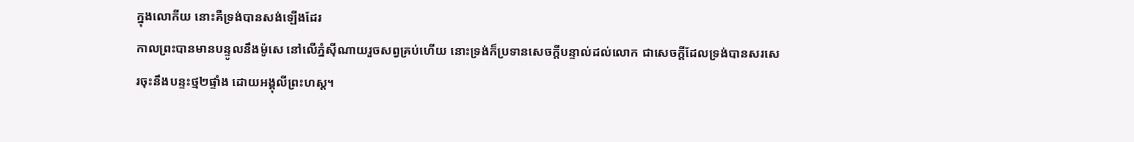ក្នុងលោកីយ នោះគឺទ្រង់បានសង់ឡើងដែរ
កាលព្រះបានមានបន្ទូលនឹងម៉ូសេ នៅលើភ្នំស៊ីណាយរួចសព្វគ្រប់ហើយ នោះទ្រង់ក៏ប្រទានសេចក្ដីបន្ទាល់ដល់លោក ជាសេចក្ដីដែលទ្រង់បានសរសេរចុះនឹងបន្ទះថ្ម២ផ្ទាំង ដោយអង្គុលីព្រះហស្ត។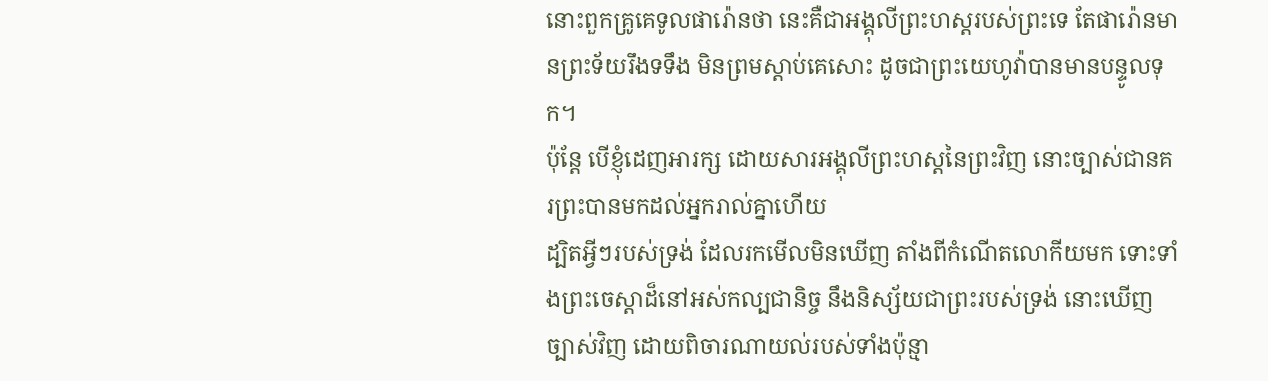នោះពួកគ្រូគេទូលផារ៉ោនថា នេះគឺជាអង្គុលីព្រះហស្តរបស់ព្រះទេ តែផារ៉ោនមានព្រះទ័យរឹងទទឹង មិនព្រមស្តាប់គេសោះ ដូចជាព្រះយេហូវ៉ាបានមានបន្ទូលទុក។
ប៉ុន្តែ បើខ្ញុំដេញអារក្ស ដោយសារអង្គុលីព្រះហស្តនៃព្រះវិញ នោះច្បាស់ជានគរព្រះបានមកដល់អ្នករាល់គ្នាហើយ
ដ្បិតអ្វីៗរបស់ទ្រង់ ដែលរកមើលមិនឃើញ តាំងពីកំណើតលោកីយមក ទោះទាំងព្រះចេស្តាដ៏នៅអស់កល្បជានិច្ច នឹងនិស្ស័យជាព្រះរបស់ទ្រង់ នោះឃើញច្បាស់វិញ ដោយពិចារណាយល់របស់ទាំងប៉ុន្មា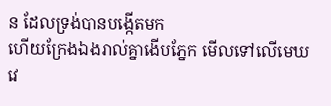ន ដែលទ្រង់បានបង្កើតមក
ហើយក្រែងឯងរាល់គ្នាងើបភ្នែក មើលទៅលើមេឃវេ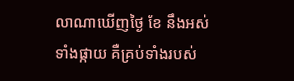លាណាឃើញថ្ងៃ ខែ នឹងអស់ទាំងផ្កាយ គឺគ្រប់ទាំងរបស់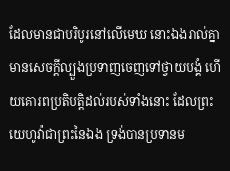ដែលមានជាបរិបូរនៅលើមេឃ នោះឯងរាល់គ្នាមានសេចក្ដីល្បួងប្រទាញចេញទៅថ្វាយបង្គំ ហើយគោរពប្រតិបត្តិដល់របស់ទាំងនោះ ដែលព្រះយេហូវ៉ាជាព្រះនៃឯង ទ្រង់បានប្រទានម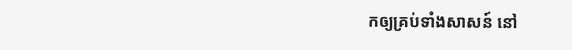កឲ្យគ្រប់ទាំងសាសន៍ នៅ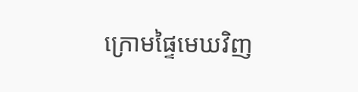ក្រោមផ្ទៃមេឃវិញ